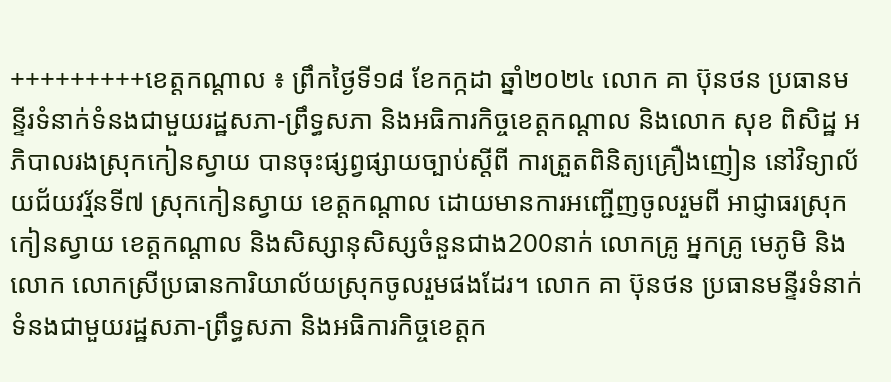+++++++++ខេត្តកណ្ដាល ៖ ព្រឹកថ្ងៃទី១៨ ខែកក្កដា ឆ្នាំ២០២៤ លោក គា ប៊ុនថន ប្រធានមន្ទីរទំនាក់ទំនងជាមួយរដ្ឋសភា-ព្រឹទ្ធសភា និងអធិការកិច្ចខេត្តកណ្ដាល និងលោក សុខ ពិសិដ្ឋ អភិបាលរងស្រុកកៀនស្វាយ បានចុះផ្សព្វផ្សាយច្បាប់ស្តីពី ការត្រួតពិនិត្យគ្រឿងញៀន នៅវិទ្យាល័យជ័យវរ្ម័នទី៧ ស្រុកកៀនស្វាយ ខេត្តកណ្ដាល ដោយមានការអញ្ជើញចូលរួមពី អាជ្ញាធរស្រុកកៀនស្វាយ ខេត្តកណ្ដាល និងសិស្សានុសិស្សចំនួនជាង200នាក់ លោកគ្រូ អ្នកគ្រូ មេភូមិ និងលោក លោកស្រីប្រធានការិយាល័យស្រុកចូលរួមផងដែរ។ លោក គា ប៊ុនថន ប្រធានមន្ទីរទំនាក់ទំនងជាមួយរដ្ឋសភា-ព្រឹទ្ធសភា និងអធិការកិច្ចខេត្តក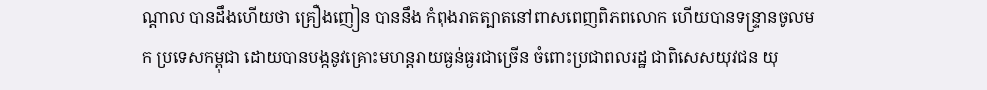ណ្ដាល បានដឹងហើយថា គ្រឿងញៀន បាននឹង កំពុងរាតត្បាតនៅពាសពេញពិភពលោក ហើយបានទន្ទ្រានចូលមក ប្រទេសកម្ពុជា ដោយបានបង្កនូវគ្រោះមហន្តរាយធ្ងន់ធ្ងរជាច្រើន ចំពោះប្រជាពលរដ្ឋ ជាពិសេសយុវជន យុ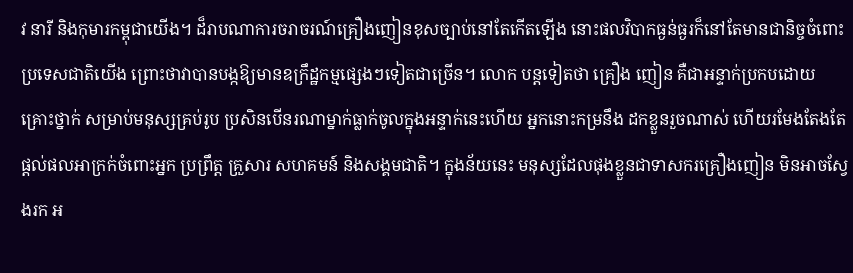វ នារី និងកុមារកម្ពុជាយើង។ ដ៏រាបណាការចរាចរណ៍គ្រឿងញៀនខុសច្បាប់នៅតែកើតឡើង នោះផលវិបាកធ្ងន់ធ្ងរក៏នៅតែមានជានិច្ចចំពោះប្រទេសជាតិយើង ព្រោះថាវាបានបង្កឱ្យមានឧក្រឹដ្ឋកម្មផ្សេងៗទៀតជាច្រើន។ លោក បន្តទៀតថា គ្រឿង ញៀន គឺជាអន្ទាក់ប្រកបដោយគ្រោះថ្នាក់ សម្រាប់មនុស្សគ្រប់រូប ប្រសិនបើនរណាម្នាក់ធ្លាក់ចូលក្នុងអន្ទាក់នេះហើយ អ្នកនោះកម្រនឹង ដកខ្លួនរួចណាស់ ហើយរមែងតែងតែផ្តល់ផលអាក្រក់ចំពោះអ្នក ប្រព្រឹត្ត គ្រួសារ សហគមន៍ និងសង្គមជាតិ។ ក្នុងន័យនេះ មនុស្សដែលផុងខ្លួនជាទាសករគ្រឿងញៀន មិនអាចស្វែងរក អ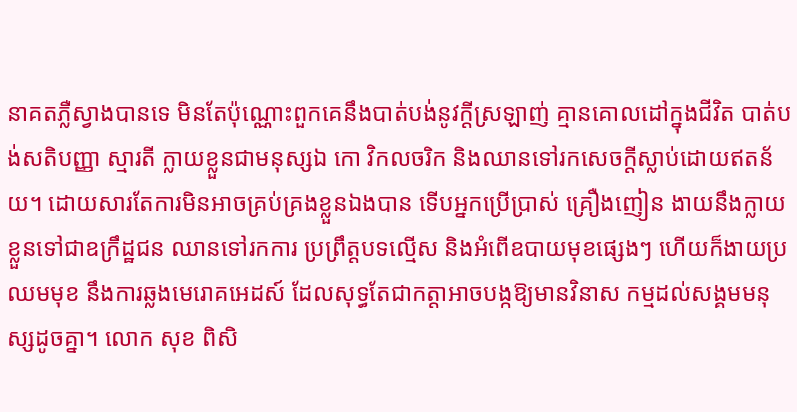នាគតភ្លឺស្វាងបានទេ មិនតែប៉ុណ្ណោះពួកគេនឹងបាត់បង់នូវក្តីស្រឡាញ់ គ្មានគោលដៅក្នុងជីវិត បាត់បង់សតិបញ្ញា ស្មារតី ក្លាយខ្លួនជាមនុស្សឯ កោ វិកលចរិក និងឈានទៅរកសេចក្តីស្លាប់ដោយឥតន័យ។ ដោយសារតែការមិនអាចគ្រប់គ្រងខ្លួនឯងបាន ទើបអ្នកប្រើប្រាស់ គ្រឿងញៀន ងាយនឹងក្លាយខ្លួនទៅជាឧក្រឹដ្ឋជន ឈានទៅរកការ ប្រព្រឹត្តបទល្មើស និងអំពើឧបាយមុខផ្សេងៗ ហើយក៏ងាយប្រឈមមុខ នឹងការឆ្លងមេរោគអេដស៍ ដែលសុទ្ធតែជាកត្តាអាចបង្កឱ្យមានវិនាស កម្មដល់សង្គមមនុស្សដូចគ្នា។ លោក សុខ ពិសិ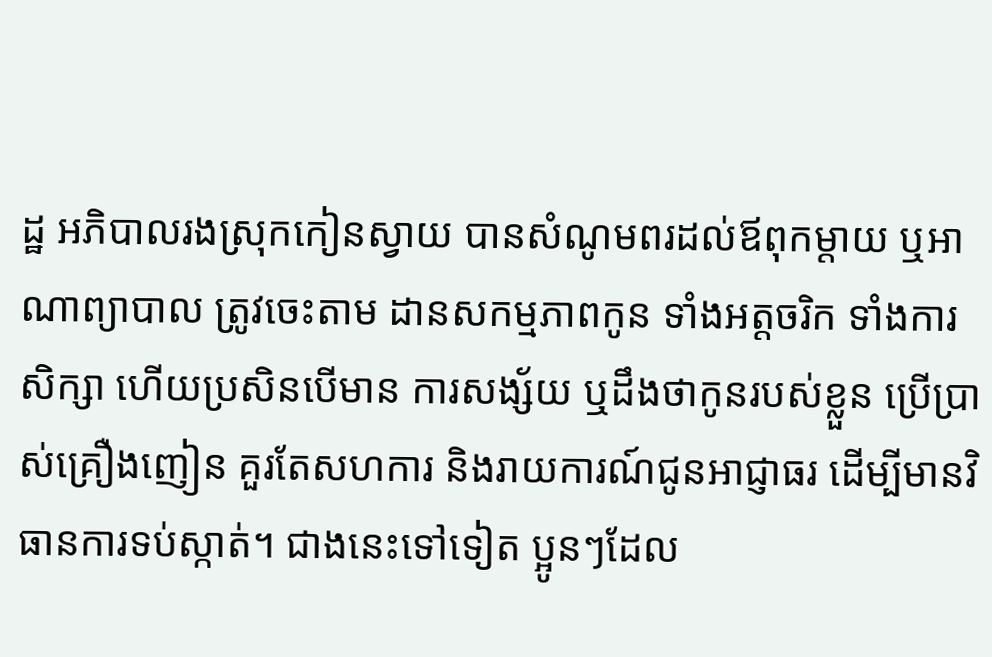ដ្ឋ អភិបាលរងស្រុកកៀនស្វាយ បានសំណូមពរដល់ឪពុកម្តាយ ឬអាណាព្យាបាល ត្រូវចេះតាម ដានសកម្មភាពកូន ទាំងអត្តចរិក ទាំងការសិក្សា ហើយប្រសិនបើមាន ការសង្ស័យ ឬដឹងថាកូនរបស់ខ្លួន ប្រើប្រាស់គ្រឿងញៀន គួរតែសហការ និងរាយការណ៍ជូនអាជ្ញាធរ ដើម្បីមានវិធានការទប់ស្កាត់។ ជាងនេះទៅទៀត ប្អូនៗដែល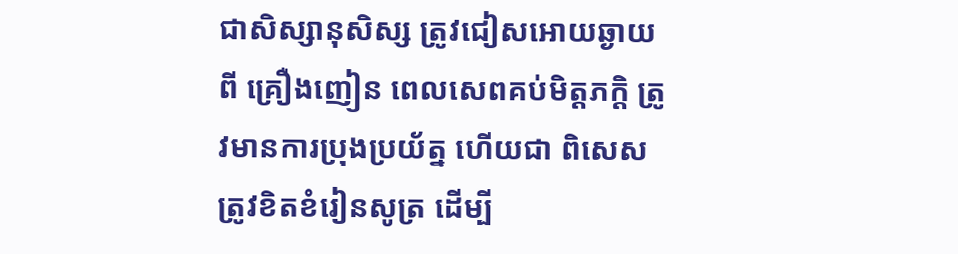ជាសិស្សានុសិស្ស ត្រូវជៀសអោយឆ្ងាយពី គ្រឿងញៀន ពេលសេពគប់មិត្តភក្តិ ត្រូវមានការប្រុងប្រយ័ត្ន ហើយជា ពិសេសត្រូវខិតខំរៀនសូត្រ ដើម្បី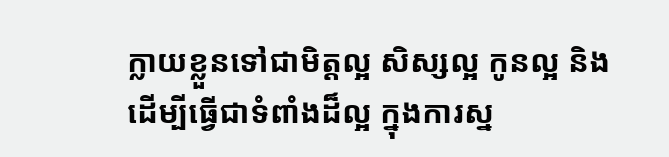ក្លាយខ្លួនទៅជាមិត្តល្អ សិស្សល្អ កូនល្អ និងដើម្បីធ្វើជាទំពាំងដ៏ល្អ ក្នុងការស្ន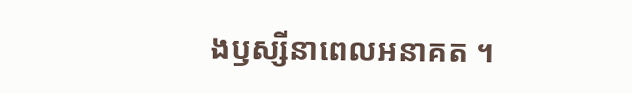ងឫស្សីនាពេលអនាគត ។